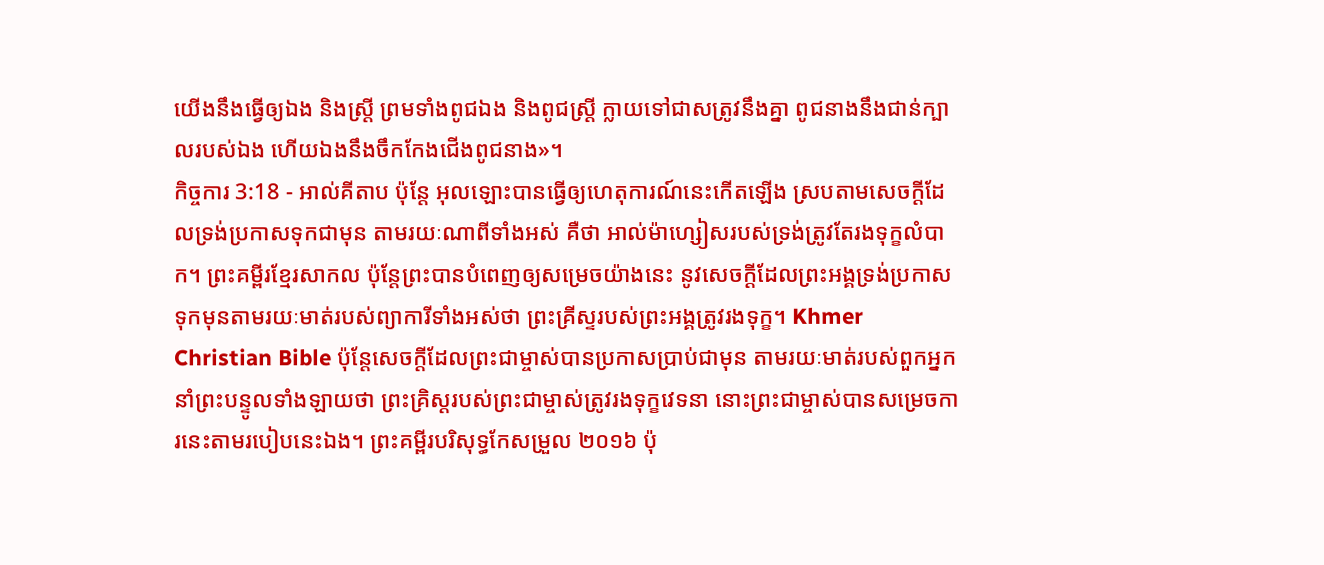យើងនឹងធ្វើឲ្យឯង និងស្ត្រី ព្រមទាំងពូជឯង និងពូជស្ត្រី ក្លាយទៅជាសត្រូវនឹងគ្នា ពូជនាងនឹងជាន់ក្បាលរបស់ឯង ហើយឯងនឹងចឹកកែងជើងពូជនាង»។
កិច្ចការ 3:18 - អាល់គីតាប ប៉ុន្ដែ អុលឡោះបានធ្វើឲ្យហេតុការណ៍នេះកើតឡើង ស្របតាមសេចក្ដីដែលទ្រង់ប្រកាសទុកជាមុន តាមរយៈណាពីទាំងអស់ គឺថា អាល់ម៉ាហ្សៀសរបស់ទ្រង់ត្រូវតែរងទុក្ខលំបាក។ ព្រះគម្ពីរខ្មែរសាកល ប៉ុន្តែព្រះបានបំពេញឲ្យសម្រេចយ៉ាងនេះ នូវសេចក្ដីដែលព្រះអង្គទ្រង់ប្រកាសទុកមុនតាមរយៈមាត់របស់ព្យាការីទាំងអស់ថា ព្រះគ្រីស្ទរបស់ព្រះអង្គត្រូវរងទុក្ខ។ Khmer Christian Bible ប៉ុន្ដែសេចក្ដីដែលព្រះជាម្ចាស់បានប្រកាសប្រាប់ជាមុន តាមរយៈមាត់របស់ពួកអ្នកនាំព្រះបន្ទូលទាំងឡាយថា ព្រះគ្រិស្ដរបស់ព្រះជាម្ចាស់ត្រូវរងទុក្ខវេទនា នោះព្រះជាម្ចាស់បានសម្រេចការនេះតាមរបៀបនេះឯង។ ព្រះគម្ពីរបរិសុទ្ធកែសម្រួល ២០១៦ ប៉ុ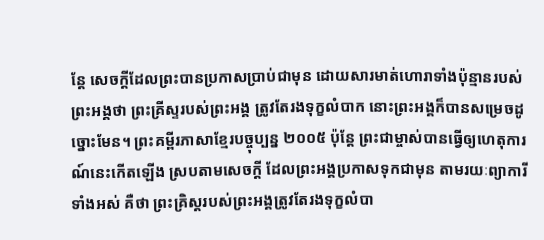ន្តែ សេចក្ដីដែលព្រះបានប្រកាសប្រាប់ជាមុន ដោយសារមាត់ហោរាទាំងប៉ុន្មានរបស់ព្រះអង្គថា ព្រះគ្រីស្ទរបស់ព្រះអង្គ ត្រូវតែរងទុក្ខលំបាក នោះព្រះអង្គក៏បានសម្រេចដូច្នោះមែន។ ព្រះគម្ពីរភាសាខ្មែរបច្ចុប្បន្ន ២០០៥ ប៉ុន្តែ ព្រះជាម្ចាស់បានធ្វើឲ្យហេតុការណ៍នេះកើតឡើង ស្របតាមសេចក្ដី ដែលព្រះអង្គប្រកាសទុកជាមុន តាមរយៈព្យាការីទាំងអស់ គឺថា ព្រះគ្រិស្តរបស់ព្រះអង្គត្រូវតែរងទុក្ខលំបា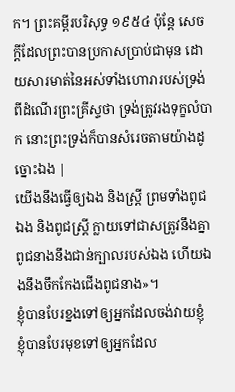ក។ ព្រះគម្ពីរបរិសុទ្ធ ១៩៥៤ ប៉ុន្តែ សេចក្ដីដែលព្រះបានប្រកាសប្រាប់ជាមុន ដោយសារមាត់នៃអស់ទាំងហោរារបស់ទ្រង់ ពីដំណើរព្រះគ្រីស្ទថា ទ្រង់ត្រូវរងទុក្ខលំបាក នោះព្រះទ្រង់ក៏បានសំរេចតាមយ៉ាងដូច្នោះឯង |
យើងនឹងធ្វើឲ្យឯង និងស្ត្រី ព្រមទាំងពូជឯង និងពូជស្ត្រី ក្លាយទៅជាសត្រូវនឹងគ្នា ពូជនាងនឹងជាន់ក្បាលរបស់ឯង ហើយឯងនឹងចឹកកែងជើងពូជនាង»។
ខ្ញុំបានបែរខ្នងទៅឲ្យអ្នកដែលចង់វាយខ្ញុំ ខ្ញុំបានបែរមុខទៅឲ្យអ្នកដែល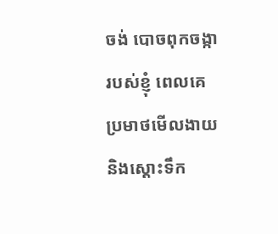ចង់ បោចពុកចង្ការបស់ខ្ញុំ ពេលគេប្រមាថមើលងាយ និងស្ដោះទឹក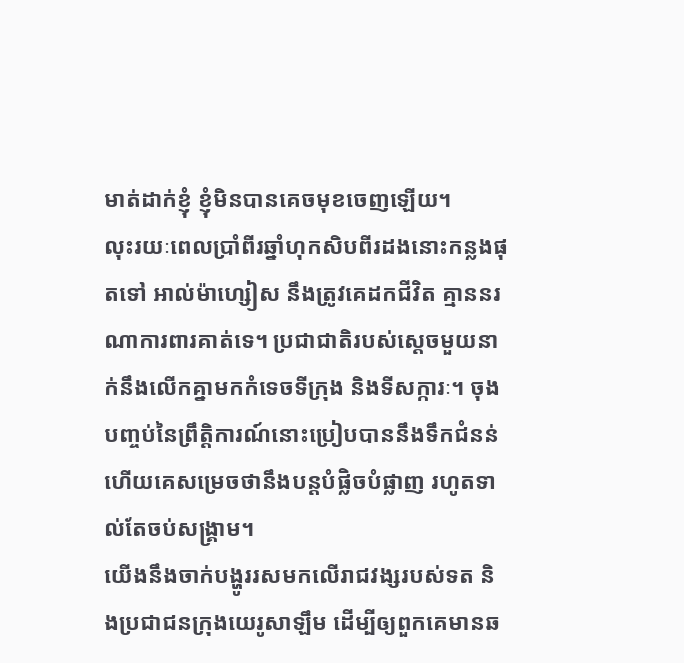មាត់ដាក់ខ្ញុំ ខ្ញុំមិនបានគេចមុខចេញឡើយ។
លុះរយៈពេលប្រាំពីរឆ្នាំហុកសិបពីរដងនោះកន្លងផុតទៅ អាល់ម៉ាហ្សៀស នឹងត្រូវគេដកជីវិត គ្មាននរណាការពារគាត់ទេ។ ប្រជាជាតិរបស់ស្ដេចមួយនាក់នឹងលើកគ្នាមកកំទេចទីក្រុង និងទីសក្ការៈ។ ចុងបញ្ចប់នៃព្រឹត្តិការណ៍នោះប្រៀបបាននឹងទឹកជំនន់ ហើយគេសម្រេចថានឹងបន្តបំផ្លិចបំផ្លាញ រហូតទាល់តែចប់សង្គ្រាម។
យើងនឹងចាក់បង្ហូររសមកលើរាជវង្សរបស់ទត និងប្រជាជនក្រុងយេរូសាឡឹម ដើម្បីឲ្យពួកគេមានឆ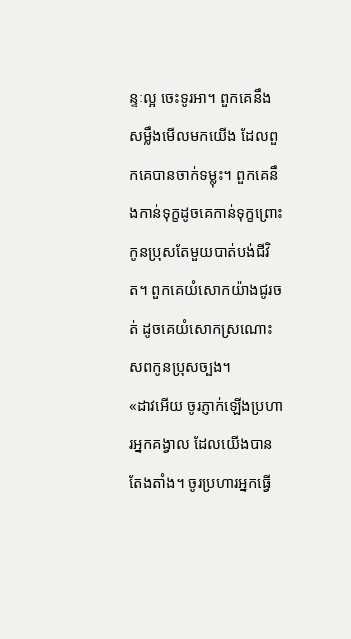ន្ទៈល្អ ចេះទូរអា។ ពួកគេនឹងសម្លឹងមើលមកយើង ដែលពួកគេបានចាក់ទម្លុះ។ ពួកគេនឹងកាន់ទុក្ខដូចគេកាន់ទុក្ខព្រោះកូនប្រុសតែមួយបាត់បង់ជីវិត។ ពួកគេយំសោកយ៉ាងជូរចត់ ដូចគេយំសោកស្រណោះសពកូនប្រុសច្បង។
«ដាវអើយ ចូរភ្ញាក់ឡើងប្រហារអ្នកគង្វាល ដែលយើងបានតែងតាំង។ ចូរប្រហារអ្នកធ្វើ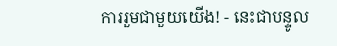ការរួមជាមួយយើង! - នេះជាបន្ទូល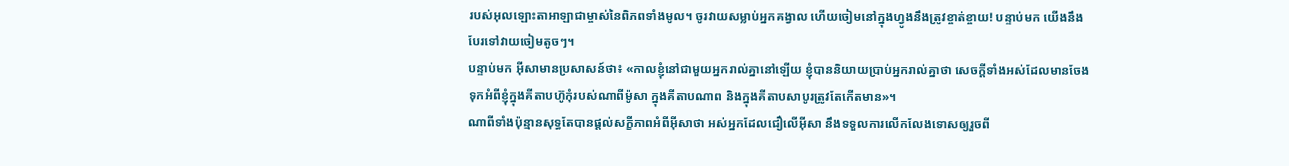របស់អុលឡោះតាអាឡាជាម្ចាស់នៃពិភពទាំងមូល។ ចូរវាយសម្លាប់អ្នកគង្វាល ហើយចៀមនៅក្នុងហ្វូងនឹងត្រូវខ្ចាត់ខ្ចាយ! បន្ទាប់មក យើងនឹងបែរទៅវាយចៀមតូចៗ។
បន្ទាប់មក អ៊ីសាមានប្រសាសន៍ថា៖ «កាលខ្ញុំនៅជាមួយអ្នករាល់គ្នានៅឡើយ ខ្ញុំបាននិយាយប្រាប់អ្នករាល់គ្នាថា សេចក្ដីទាំងអស់ដែលមានចែងទុកអំពីខ្ញុំក្នុងគីតាបហ៊ូកុំរបស់ណាពីម៉ូសា ក្នុងគីតាបណាព និងក្នុងគីតាបសាបូរត្រូវតែកើតមាន»។
ណាពីទាំងប៉ុន្មានសុទ្ធតែបានផ្ដល់សក្ខីភាពអំពីអ៊ីសាថា អស់អ្នកដែលជឿលើអ៊ីសា នឹងទទួលការលើកលែងទោសឲ្យរួចពី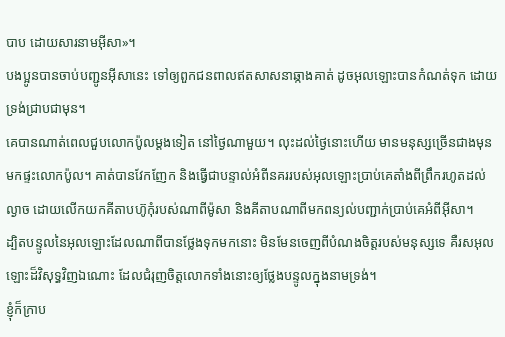បាប ដោយសារនាមអ៊ីសា»។
បងប្អូនបានចាប់បញ្ជូនអ៊ីសានេះ ទៅឲ្យពួកជនពាលឥតសាសនាឆ្កាងគាត់ ដូចអុលឡោះបានកំណត់ទុក ដោយទ្រង់ជ្រាបជាមុន។
គេបានណាត់ពេលជួបលោកប៉ូលម្ដងទៀត នៅថ្ងៃណាមួយ។ លុះដល់ថ្ងៃនោះហើយ មានមនុស្សច្រើនជាងមុនមកផ្ទះលោកប៉ូល។ គាត់បានវែកញែក និងធ្វើជាបន្ទាល់អំពីនគររបស់អុលឡោះប្រាប់គេតាំងពីព្រឹករហូតដល់ល្ងាច ដោយលើកយកគីតាបហ៊ូកុំរបស់ណាពីម៉ូសា និងគីតាបណាពីមកពន្យល់បញ្ជាក់ប្រាប់គេអំពីអ៊ីសា។
ដ្បិតបន្ទូលនៃអុលឡោះដែលណាពីបានថ្លែងទុកមកនោះ មិនមែនចេញពីបំណងចិត្ដរបស់មនុស្សទេ គឺរសអុលឡោះដ៏វិសុទ្ធវិញឯណោះ ដែលជំរុញចិត្ដលោកទាំងនោះឲ្យថ្លែងបន្ទូលក្នុងនាមទ្រង់។
ខ្ញុំក៏ក្រាប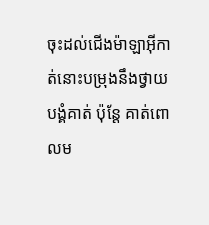ចុះដល់ជើងម៉ាឡាអ៊ីកាត់នោះបម្រុងនឹងថ្វាយបង្គំគាត់ ប៉ុន្ដែ គាត់ពោលម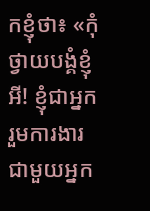កខ្ញុំថា៖ «កុំថ្វាយបង្គំខ្ញុំអី! ខ្ញុំជាអ្នករួមការងារជាមួយអ្នក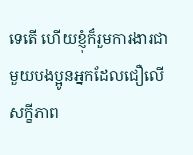ទេតើ ហើយខ្ញុំក៏រួមការងារជាមួយបងប្អូនអ្នកដែលជឿលើសក្ខីភាព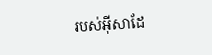របស់អ៊ីសាដែ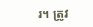រ។ ត្រូវ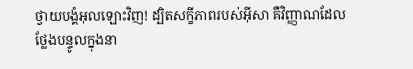ថ្វាយបង្គំអុលឡោះវិញ! ដ្បិតសក្ខីភាពរបស់អ៊ីសា គឺវិញ្ញាណដែលថ្លែងបន្ទូលក្នុងនា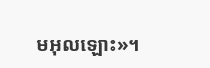មអុលឡោះ»។